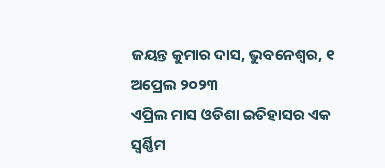ଜୟନ୍ତ କୁମାର ଦାସ, ଭୁବନେଶ୍ୱର, ୧ ଅପ୍ରେଲ ୨୦୨୩
ଏପ୍ରିଲ ମାସ ଓଡିଶା ଇତିହାସର ଏକ ସ୍ୱର୍ଣ୍ଣିମ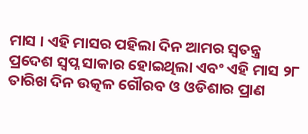ମାସ । ଏହି ମାସର ପହିଲା ଦିନ ଆମର ସ୍ୱତନ୍ତ୍ର ପ୍ରଦେଶ ସ୍ୱପ୍ନ ସାକାର ହୋଇଥିଲା ଏବଂ ଏହି ମାସ ୨୮ ତାରିଖ ଦିନ ଉତ୍କଳ ଗୌରବ ଓ ଓଡିଶାର ପ୍ରାଣ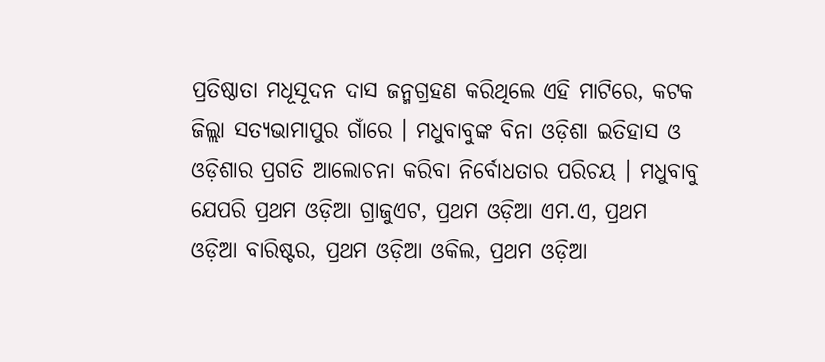ପ୍ରତିଷ୍ଠାତା ମଧୂସୂଦନ ଦାସ ଜନ୍ମଗ୍ରହଣ କରିଥିଲେ ଏହି ମାଟିରେ, କଟକ ଜିଲ୍ଲା ସତ୍ୟଭାମାପୁର ଗାଁରେ । ମଧୁବାବୁଙ୍କ ବିନା ଓଡ଼ିଶା ଇତିହାସ ଓ ଓଡ଼ିଶାର ପ୍ରଗତି ଆଲୋଚନା କରିବା ନିର୍ବୋଧତାର ପରିଚୟ । ମଧୁବାବୁ ଯେପରି ପ୍ରଥମ ଓଡ଼ିଆ ଗ୍ରାଜୁଏଟ, ପ୍ରଥମ ଓଡ଼ିଆ ଏମ.ଏ, ପ୍ରଥମ ଓଡ଼ିଆ ବାରିଷ୍ଟର, ପ୍ରଥମ ଓଡ଼ିଆ ଓକିଲ, ପ୍ରଥମ ଓଡ଼ିଆ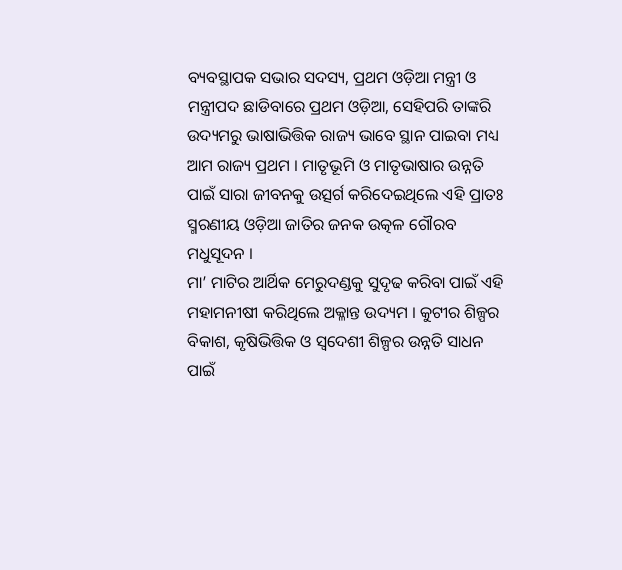ବ୍ୟବସ୍ଥାପକ ସଭାର ସଦସ୍ୟ, ପ୍ରଥମ ଓଡ଼ିଆ ମନ୍ତ୍ରୀ ଓ ମନ୍ତ୍ରୀପଦ ଛାଡିବାରେ ପ୍ରଥମ ଓଡ଼ିଆ, ସେହିପରି ତାଙ୍କରି ଉଦ୍ୟମରୁ ଭାଷାଭିତ୍ତିକ ରାଜ୍ୟ ଭାବେ ସ୍ଥାନ ପାଇବା ମଧ୍ୟ ଆମ ରାଜ୍ୟ ପ୍ରଥମ । ମାତୃଭୂମି ଓ ମାତୃଭାଷାର ଉନ୍ନତି ପାଇଁ ସାରା ଜୀବନକୁ ଉତ୍ସର୍ଗ କରିଦେଇଥିଲେ ଏହି ପ୍ରାତଃ ସ୍ମରଣୀୟ ଓଡ଼ିଆ ଜାତିର ଜନକ ଉତ୍କଳ ଗୌରବ ମଧୁସୂଦନ ।
ମା’ ମାଟିର ଆର୍ଥିକ ମେରୁଦଣ୍ଡକୁ ସୁଦୃଢ କରିବା ପାଇଁ ଏହି ମହାମନୀଷୀ କରିଥିଲେ ଅକ୍ଳାନ୍ତ ଉଦ୍ୟମ । କୁଟୀର ଶିଳ୍ପର ବିକାଶ, କୃଷିଭିତ୍ତିକ ଓ ସ୍ୱଦେଶୀ ଶିଳ୍ପର ଉନ୍ନତି ସାଧନ ପାଇଁ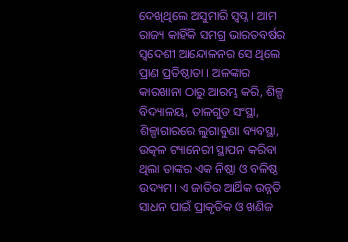ଦେଖିଥିଲେ ଅସୁମାରି ସ୍ୱପ୍ନ । ଆମ ରାଜ୍ୟ କାହିଁକି ସମଗ୍ର ଭାରତବର୍ଷର ସ୍ୱଦେଶୀ ଆନ୍ଦୋଳନର ସେ ଥିଲେ ପ୍ରାଣ ପ୍ରତିଷ୍ଠାତା । ଅଳଙ୍କାର କାରଖାନା ଠାରୁ ଆରମ୍ଭ କରି, ଶିଳ୍ପ ବିଦ୍ୟାଳୟ, ତାଳଗୁଡ ସଂସ୍ଥା, ଶିଳ୍ପାଗାରରେ ଲୁଗାବୁଣା ବ୍ୟବସ୍ଥା, ଉତ୍କଳ ଟ୍ୟାନେରୀ ସ୍ଥାପନ କରିବା ଥିଲା ତାଙ୍କର ଏକ ନିଷ୍ଠା ଓ ବଳିଷ୍ଠ ଉଦ୍ୟମ। ଏ ଜାତିର ଆର୍ଥିକ ଉନ୍ନତି ସାଧନ ପାଇଁ ପ୍ରାକୃତିକ ଓ ଖଣିଜ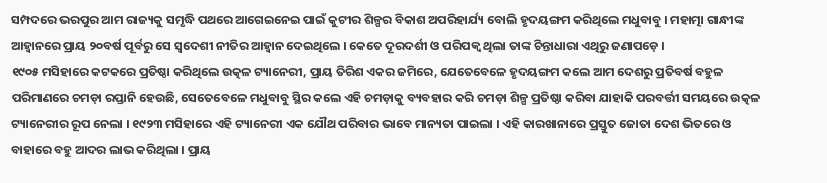ସମ୍ପଦରେ ଭରପୁର ଆମ ରାଜ୍ୟକୁ ସମୃଦ୍ଧି ପଥରେ ଆଗେଇନେଇ ପାଇଁ କୁଟୀର ଶିଳ୍ପର ବିକାଶ ଅପରିହାର୍ଯ୍ୟ ବୋଲି ହୃଦୟଙ୍ଗମ କରିଥିଲେ ମଧୁବାବୁ । ମହାତ୍ମା ଗାନ୍ଧୀଙ୍କ ଆହ୍ୱାନରେ ପ୍ରାୟ ୨୦ବର୍ଷ ପୂର୍ବରୁ ସେ ସ୍ୱଦେଶୀ ନୀତିର ଆହ୍ୱାନ ଦେଇଥିଲେ । କେତେ ଦୂରଦର୍ଶୀ ଓ ପରିପକ୍ୱ ଥିଲା ତାଙ୍କ ଚିନ୍ତାଧାରା ଏଥିରୁ ଜଣାପଡ଼େ ।
୧୯୦୫ ମସିହାରେ କଟକରେ ପ୍ରତିଷ୍ଠା କରିଥିଲେ ଉତ୍କଳ ଟ୍ୟାନେରୀ, ପ୍ରାୟ ତିରିଶ ଏକର ଜମିରେ, ଯେତେବେଳେ ହୃଦୟଙ୍ଗମ କଲେ ଆମ ଦେଶରୁ ପ୍ରତିବର୍ଷ ବହୁଳ ପରିମାଣରେ ଚମଡ଼ା ରପ୍ତାନି ହେଉଛି, ସେତେବେଳେ ମଧୁବାବୁ ସ୍ଥିର କଲେ ଏହି ଚମଡ଼ାକୁ ବ୍ୟବହାର କରି ଚମଡ଼ା ଶିଳ୍ପ ପ୍ରତିଷ୍ଠା କରିବା ଯାହାକି ପରବର୍ତ୍ତୀ ସମୟରେ ଉତ୍କଳ ଟ୍ୟାନେରୀର ରୂପ ନେଲା । ୧୯୨୩ ମସିହାରେ ଏହି ଟ୍ୟାନେରୀ ଏକ ଯୌଥ ପରିବାର ଭାବେ ମାନ୍ୟତା ପାଇଲା । ଏହି କାରଖାନାରେ ପ୍ରସ୍ତୁତ ଜୋତା ଦେଶ ଭିତରେ ଓ ବାହାରେ ବହୁ ଆଦର ଲାଭ କରିଥିଲା । ପ୍ରାୟ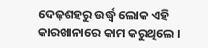ଦେଢ଼ଶହରୁ ଉର୍ଦ୍ଧ୍ୱ ଲୋକ ଏହି କାରଖାନାରେ କାମ କରୁଥିଲେ ।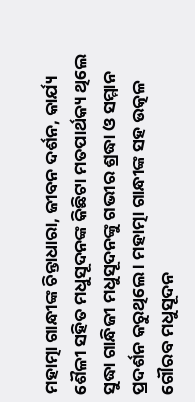ମହାତ୍ମା ଗାନ୍ଧୀଙ୍କ ଚିନ୍ତାଧାରା, ଜୀବନ ଦର୍ଶନ, କାର୍ଯ୍ୟ ଶୈଳୀ ସହିତ ମଧୁସୂଦନଙ୍କ କିଛିଟା ମତପାର୍ଥକ୍ୟ ଥିଲେ ସୁଦ୍ଧା ଗାନ୍ଧିଜୀ ମଧୁସୂଦନଙ୍କୁ ଗଭୀର ଶ୍ରଦ୍ଧା ଓ ସମ୍ମାନ ପ୍ରଦର୍ଶନ କରୁଥିଲେ । ମହାତ୍ମା ଗାନ୍ଧୀଙ୍କ ସହ ଉତ୍କଳ ଗୌରବ ମଧୁସୂଦନ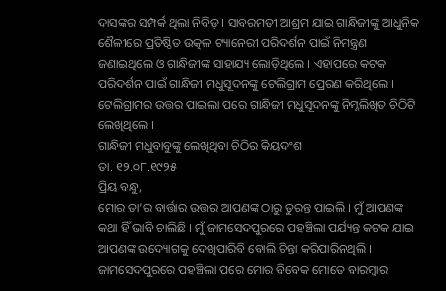ଦାସଙ୍କର ସମ୍ପର୍କ ଥିଲା ନିବିଡ଼ । ସାବରମତୀ ଆଶ୍ରମ ଯାଇ ଗାନ୍ଧିଜୀଙ୍କୁ ଆଧୁନିକ ଶୈଳୀରେ ପ୍ରତିଷ୍ଠିତ ଉତ୍କଳ ଟ୍ୟାନେରୀ ପରିଦର୍ଶନ ପାଇଁ ନିମନ୍ତ୍ରଣ ଜଣାଇଥିଲେ ଓ ଗାନ୍ଧିଜୀଙ୍କ ସାହାଯ୍ୟ ଲୋଡ଼ିଥିଲେ । ଏହାପରେ କଟକ ପରିଦର୍ଶନ ପାଇଁ ଗାନ୍ଧିଜୀ ମଧୁସୂଦନଙ୍କୁ ଟେଲିଗ୍ରାମ ପ୍ରେରଣ କରିଥିଲେ । ଟେଲିଗ୍ରାମର ଉତ୍ତର ପାଇଲା ପରେ ଗାନ୍ଧିଜୀ ମଧୁସୂଦନଙ୍କୁ ନିମ୍ନଲିଖିତ ଚିଠିଟି ଲେଖିଥିଲେ ।
ଗାନ୍ଧିଜୀ ମଧୁବାବୁଙ୍କୁ ଲେଖିଥିବା ଚିଠିର କିୟଦଂଶ
ତା. ୧୨.୦୮.୧୯୨୫
ପ୍ରିୟ ବନ୍ଧୁ,
ମୋର ତା’ର ବାର୍ତ୍ତାର ଉତ୍ତର ଆପଣଙ୍କ ଠାରୁ ତୁରନ୍ତ ପାଇଲି । ମୁଁ ଆପଣଙ୍କ କଥା ହିଁ ଭାବି ଚାଲିଛି । ମୁଁ ଜାମସେଦପୁରରେ ପହଞ୍ଚିଲା ପର୍ଯ୍ୟନ୍ତ କଟକ ଯାଇ ଆପଣଙ୍କ ଉଦ୍ୟୋଗକୁ ଦେଖିପାରିବି ବୋଲି ଚିନ୍ତା କରିପାରିନଥିଲି । ଜାମସେଦପୁରରେ ପହଞ୍ଚିଲା ପରେ ମୋର ବିବେକ ମୋତେ ବାରମ୍ବାର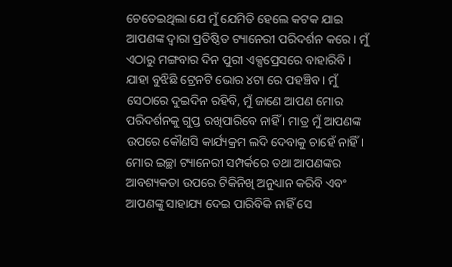ଚେତେଇଥିଲା ଯେ ମୁଁ ଯେମିତି ହେଲେ କଟକ ଯାଇ ଆପଣଙ୍କ ଦ୍ୱାରା ପ୍ରତିଷ୍ଠିତ ଟ୍ୟାନେରୀ ପରିଦର୍ଶନ କରେ । ମୁଁ ଏଠାରୁ ମଙ୍ଗବାର ଦିନ ପୁରୀ ଏକ୍ସପ୍ରେସରେ ବାହାରିବି । ଯାହା ବୁଝିଛି ଟ୍ରେନଟି ଭୋର ୪ଟା ରେ ପହଞ୍ଚିବ । ମୁଁ ସେଠାରେ ଦୁଇଦିନ ରହିବି, ମୁଁ ଜାଣେ ଆପଣ ମୋର ପରିଦର୍ଶନକୁ ଗୁପ୍ତ ରଖିପାରିବେ ନାହିଁ । ମାତ୍ର ମୁଁ ଆପଣଙ୍କ ଉପରେ କୌଣସି କାର୍ଯ୍ୟକ୍ରମ ଲଦି ଦେବାକୁ ଚାହେଁ ନାହିଁ। ମୋର ଇଚ୍ଛା ଟ୍ୟାନେରୀ ସମ୍ପର୍କରେ ତଥା ଆପଣଙ୍କର ଆବଶ୍ୟକତା ଉପରେ ଟିକିନିଖି ଅନୁଧ୍ୟାନ କରିବି ଏବଂ ଆପଣଙ୍କୁ ସାହାଯ୍ୟ ଦେଇ ପାରିବିକି ନାହିଁ ସେ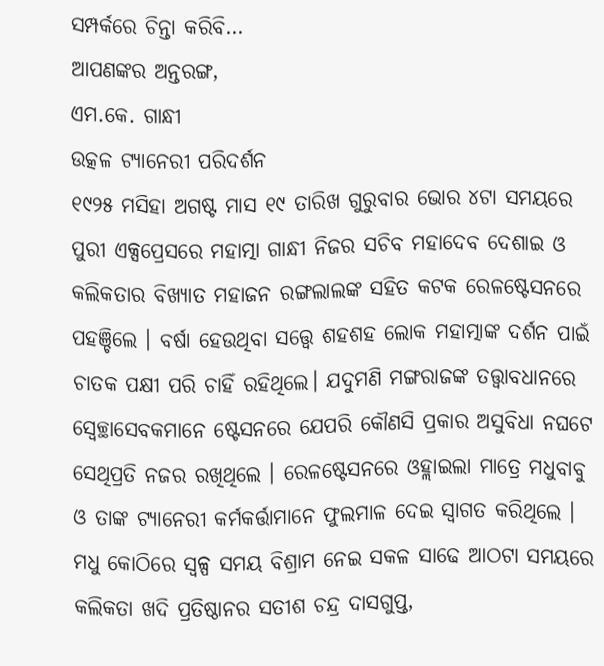ସମ୍ପର୍କରେ ଚିନ୍ତା କରିବି…
ଆପଣଙ୍କର ଅନ୍ତରଙ୍ଗ,
ଏମ.କେ. ଗାନ୍ଧୀ
ଉତ୍କଳ ଟ୍ୟାନେରୀ ପରିଦର୍ଶନ
୧୯୨୫ ମସିହା ଅଗଷ୍ଟ ମାସ ୧୯ ତାରିଖ ଗୁରୁବାର ଭୋର ୪ଟା ସମୟରେ ପୁରୀ ଏକ୍ସପ୍ରେସରେ ମହାତ୍ମା ଗାନ୍ଧୀ ନିଜର ସଚିବ ମହାଦେବ ଦେଶାଇ ଓ କଲିକତାର ବିଖ୍ୟାତ ମହାଜନ ରଙ୍ଗଲାଲଙ୍କ ସହିତ କଟକ ରେଳଷ୍ଟେସନରେ ପହଞ୍ଚିଲେ । ବର୍ଷା ହେଉଥିବା ସତ୍ତ୍ୱେ ଶହଶହ ଲୋକ ମହାତ୍ମାଙ୍କ ଦର୍ଶନ ପାଇଁ ଚାତକ ପକ୍ଷୀ ପରି ଚାହିଁ ରହିଥିଲେ। ଯଦୁମଣି ମଙ୍ଗରାଜଙ୍କ ତତ୍ତ୍ୱାବଧାନରେ ସ୍ୱେଚ୍ଛାସେବକମାନେ ଷ୍ଟେସନରେ ଯେପରି କୌଣସି ପ୍ରକାର ଅସୁବିଧା ନଘଟେ ସେଥିପ୍ରତି ନଜର ରଖିଥିଲେ । ରେଳଷ୍ଟେସନରେ ଓହ୍ଲାଇଲା ମାତ୍ରେ ମଧୁବାବୁ ଓ ତାଙ୍କ ଟ୍ୟାନେରୀ କର୍ମକର୍ତ୍ତାମାନେ ଫୁଲମାଳ ଦେଇ ସ୍ୱାଗତ କରିଥିଲେ । ମଧୁ କୋଠିରେ ସ୍ୱଳ୍ପ ସମୟ ବିଶ୍ରାମ ନେଇ ସକଳ ସାଢେ ଆଠଟା ସମୟରେ କଲିକତା ଖଦି ପ୍ରତିଷ୍ଠାନର ସତୀଶ ଚନ୍ଦ୍ର ଦାସଗୁପ୍ତ,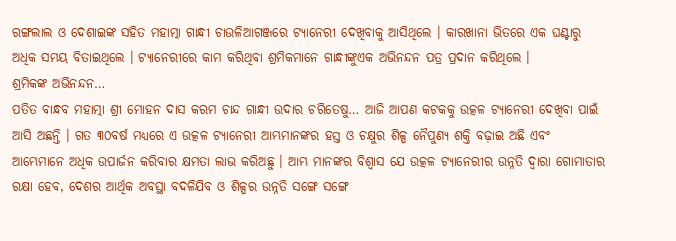ରଙ୍ଗଲାଲ ଓ ଦେଶାଇଙ୍କ ସହିତ ମହାତ୍ମା ଗାନ୍ଧୀ ଚାଉଳିଆଗଞ୍ଜରେ ଟ୍ୟାନେରୀ ଦେଖିବାକୁ ଆସିଥିଲେ । କାରଖାନା ଭିତରେ ଏକ ଘଣ୍ଟାରୁ ଅଧିକ ସମୟ ବିତାଇଥିଲେ । ଟ୍ୟାନେରୀରେ କାମ କରିଥିବା ଶ୍ରମିକମାନେ ଗାନ୍ଧୀଙ୍କୁଏକ ଅଭିନନ୍ଦନ ପତ୍ର ପ୍ରଦାନ କରିଥିଲେ ।
ଶ୍ରମିକଙ୍କ ଅଭିନନ୍ଦନ…
ପତିତ ବାନ୍ଧବ ମହାତ୍ମା ଶ୍ରୀ ମୋହନ ଦାସ କରମ ଚାନ୍ଦ ଗାନ୍ଧୀ ଉଦାର ଚରିତେଷୁ… ଆଜି ଆପଣ କଟକକୁ ଉତ୍କଳ ଟ୍ୟାନେରୀ ଦେଖିବା ପାଇଁ ଆସି ଅଛନ୍ତି । ଗତ ୩୦ବର୍ଷ ମଧ୍ୟରେ ଏ ଉତ୍କଳ ଟ୍ୟାନେରୀ ଆମ୍ଭମାନଙ୍କର ହସ୍ତ ଓ ଚକ୍ଷୁର ଶିଳ୍ପ ନୈପୁଣ୍ୟ ଶକ୍ତି ବଢ଼ାଇ ଅଛି ଏବଂ ଆମ୍ଭେମାନେ ଅଧିକ ଉପାର୍ଜନ କରିବାର କ୍ଷମତା ଲାଭ କରିଅଛୁ । ଆମ୍ଭ ମାନଙ୍କର ବିଶ୍ୱାସ ଯେ ଉତ୍କଳ ଟ୍ୟାନେରୀର ଉନ୍ନତି ଦ୍ୱାରା ଗୋମାତାର ରକ୍ଷା ହେବ, ଦେଶର ଆର୍ଥିକ ଅବସ୍ଥା ବଦଳିଯିବ ଓ ଶିଳ୍ପର ଉନ୍ନତି ସଙ୍ଗେ ସଙ୍ଗେ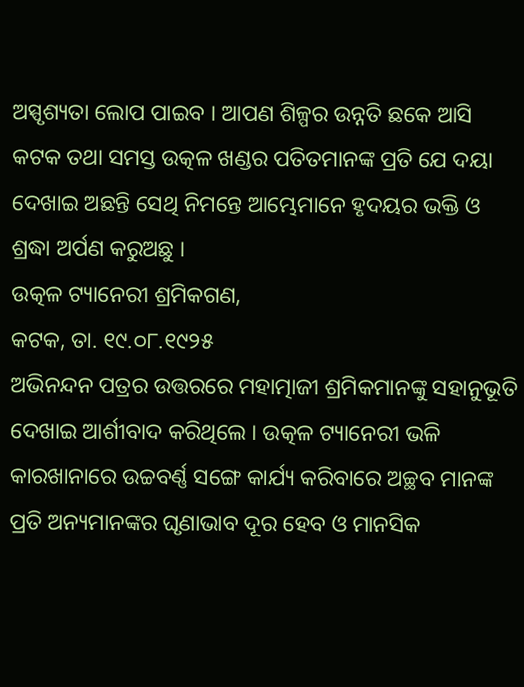ଅସ୍ପୃଶ୍ୟତା ଲୋପ ପାଇବ । ଆପଣ ଶିଳ୍ପର ଉନ୍ନତି ଛକେ ଆସି କଟକ ତଥା ସମସ୍ତ ଉତ୍କଳ ଖଣ୍ଡର ପତିତମାନଙ୍କ ପ୍ରତି ଯେ ଦୟା ଦେଖାଇ ଅଛନ୍ତି ସେଥି ନିମନ୍ତେ ଆମ୍ଭେମାନେ ହୃଦୟର ଭକ୍ତି ଓ ଶ୍ରଦ୍ଧା ଅର୍ପଣ କରୁଅଛୁ ।
ଉତ୍କଳ ଟ୍ୟାନେରୀ ଶ୍ରମିକଗଣ,
କଟକ, ତା. ୧୯.୦୮.୧୯୨୫
ଅଭିନନ୍ଦନ ପତ୍ରର ଉତ୍ତରରେ ମହାତ୍ମାଜୀ ଶ୍ରମିକମାନଙ୍କୁ ସହାନୁଭୂତି ଦେଖାଇ ଆର୍ଶୀବାଦ କରିଥିଲେ । ଉତ୍କଳ ଟ୍ୟାନେରୀ ଭଳି କାରଖାନାରେ ଉଚ୍ଚବର୍ଣ୍ଣ ସଙ୍ଗେ କାର୍ଯ୍ୟ କରିବାରେ ଅଚ୍ଛବ ମାନଙ୍କ ପ୍ରତି ଅନ୍ୟମାନଙ୍କର ଘୃଣାଭାବ ଦୂର ହେବ ଓ ମାନସିକ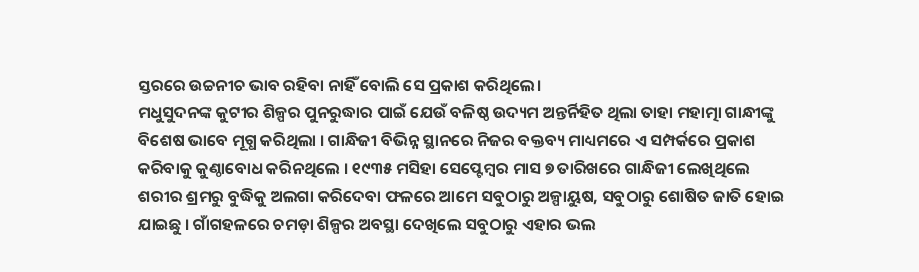ସ୍ତରରେ ଉଚ୍ଚନୀଚ ଭାବ ରହିବା ନାହିଁ ବୋଲି ସେ ପ୍ରକାଶ କରିଥିଲେ।
ମଧୁସୁଦନଙ୍କ କୁଟୀର ଶିଳ୍ପର ପୁନରୁଦ୍ଧାର ପାଇଁ ଯେଉଁ ବଳିଷ୍ଠ ଉଦ୍ୟମ ଅନ୍ତର୍ନିହିତ ଥିଲା ତାହା ମହାତ୍ମା ଗାନ୍ଧୀଙ୍କୁ ବିଶେଷ ଭାବେ ମୂଗ୍ଧ କରିଥିଲା । ଗାନ୍ଧିଜୀ ବିଭିନ୍ନ ସ୍ଥାନରେ ନିଜର ବକ୍ତବ୍ୟ ମାଧ୍ୟମରେ ଏ ସମ୍ପର୍କରେ ପ୍ରକାଶ କରିବାକୁ କୁଣ୍ଠାବୋଧ କରିନଥିଲେ । ୧୯୩୫ ମସିହା ସେପ୍ଟେମ୍ବର ମାସ ୭ ତାରିଖରେ ଗାନ୍ଧିଜୀ ଲେଖିଥିଲେ ଶରୀର ଶ୍ରମରୁ ବୁଦ୍ଧିକୁ ଅଲଗା କରିଦେବା ଫଳରେ ଆମେ ସବୁଠାରୁ ଅଳ୍ପାୟୁଷ, ସବୁଠାରୁ ଶୋଷିତ ଜାତି ହୋଇ ଯାଇଛୁ । ଗାଁଗହଳରେ ଚମଡ଼ା ଶିଳ୍ପର ଅବସ୍ଥା ଦେଖିଲେ ସବୁଠାରୁ ଏହାର ଭଲ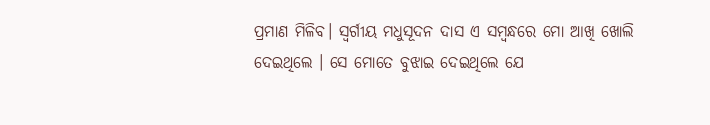ପ୍ରମାଣ ମିଳିବ। ସ୍ୱର୍ଗୀୟ ମଧୁସୂଦନ ଦାସ ଏ ସମ୍ବନ୍ଧରେ ମୋ ଆଖି ଖୋଲି ଦେଇଥିଲେ । ସେ ମୋତେ ବୁଝାଇ ଦେଇଥିଲେ ଯେ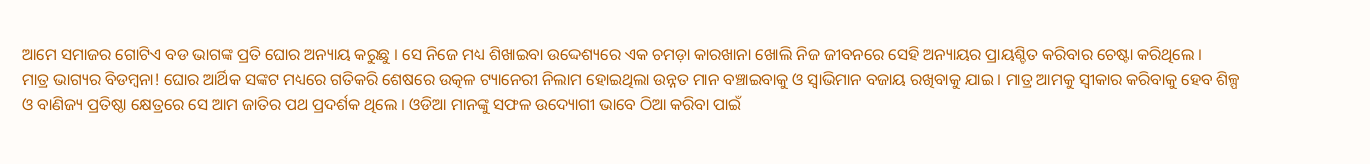ଆମେ ସମାଜର ଗୋଟିଏ ବଡ ଭାଗଙ୍କ ପ୍ରତି ଘୋର ଅନ୍ୟାୟ କରୁଛୁ । ସେ ନିଜେ ମଧ୍ୟ ଶିଖାଇବା ଉଦ୍ଦେଶ୍ୟରେ ଏକ ଚମଡ଼ା କାରଖାନା ଖୋଲି ନିଜ ଜୀବନରେ ସେହି ଅନ୍ୟାୟର ପ୍ରାୟଶ୍ଚିତ କରିବାର ଚେଷ୍ଟା କରିଥିଲେ ।
ମାତ୍ର ଭାଗ୍ୟର ବିଡମ୍ବନା! ଘୋର ଆର୍ଥିକ ସଙ୍କଟ ମଧ୍ୟରେ ଗତିକରି ଶେଷରେ ଉତ୍କଳ ଟ୍ୟାନେରୀ ନିଲାମ ହୋଇଥିଲା ଉନ୍ନତ ମାନ ବଞ୍ଚାଇବାକୁ ଓ ସ୍ୱାଭିମାନ ବଜାୟ ରଖିବାକୁ ଯାଇ । ମାତ୍ର ଆମକୁ ସ୍ୱୀକାର କରିବାକୁ ହେବ ଶିଳ୍ପ ଓ ବାଣିଜ୍ୟ ପ୍ରତିଷ୍ଠା କ୍ଷେତ୍ରରେ ସେ ଆମ ଜାତିର ପଥ ପ୍ରଦର୍ଶକ ଥିଲେ । ଓଡିଆ ମାନଙ୍କୁ ସଫଳ ଉଦ୍ୟୋଗୀ ଭାବେ ଠିଆ କରିବା ପାଇଁ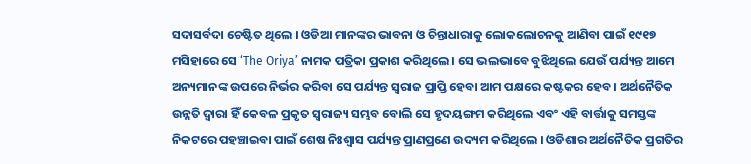ସଦାସର୍ବଦା ଚେଷ୍ଟିତ ଥିଲେ । ଓଡିଆ ମାନଙ୍କର ଭାବନା ଓ ଚିନ୍ତାଧାରାକୁ ଲୋକଲୋଚନକୁ ଆଣିବା ପାଇଁ ୧୯୧୭ ମସିହାରେ ସେ ‘The Oriya’ ନାମକ ପତ୍ରିକା ପ୍ରକାଶ କରିଥିଲେ । ସେ ଭଲଭାବେ ବୁଝିଥିଲେ ଯେଉଁ ପର୍ଯ୍ୟନ୍ତ ଆମେ ଅନ୍ୟମାନଙ୍କ ଉପରେ ନିର୍ଭର କରିବା ସେ ପର୍ଯ୍ୟନ୍ତ ସ୍ୱରାଜ ପ୍ରାପ୍ତି ହେବା ଆମ ପକ୍ଷରେ କଷ୍ଟକର ହେବ । ଅର୍ଥନୈତିକ ଉନ୍ନତି ଦ୍ୱାରା ହିଁ କେବଳ ପ୍ରକୃତ ସ୍ୱରାଜ୍ୟ ସମ୍ଭବ ବୋଲି ସେ ହୃଦୟଙ୍ଗମ କରିଥିଲେ ଏବଂ ଏହି ବାର୍ତ୍ତାକୁ ସମସ୍ତଙ୍କ ନିକଟରେ ପହଞ୍ଚାଇବା ପାଇଁ ଶେଷ ନିଃଶ୍ୱାସ ପର୍ଯ୍ୟନ୍ତ ପ୍ରାଣପ୍ରଣେ ଉଦ୍ୟମ କରିଥିଲେ । ଓଡିଶାର ଅର୍ଥନୈତିକ ପ୍ରଗତିର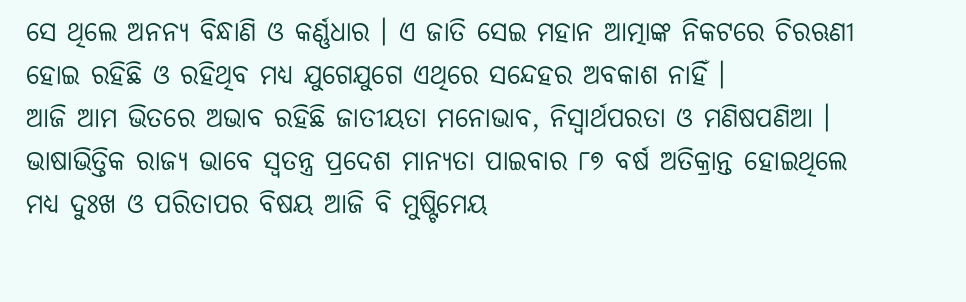ସେ ଥିଲେ ଅନନ୍ୟ ବିନ୍ଧାଣି ଓ କର୍ଣ୍ଣଧାର । ଏ ଜାତି ସେଇ ମହାନ ଆତ୍ମାଙ୍କ ନିକଟରେ ଚିରଋଣୀ ହୋଇ ରହିଛି ଓ ରହିଥିବ ମଧ୍ୟ ଯୁଗେଯୁଗେ ଏଥିରେ ସନ୍ଦେହର ଅବକାଶ ନାହିଁ ।
ଆଜି ଆମ ଭିତରେ ଅଭାବ ରହିଛି ଜାତୀୟତା ମନୋଭାବ, ନିସ୍ୱାର୍ଥପରତା ଓ ମଣିଷପଣିଆ । ଭାଷାଭିତ୍ତିକ ରାଜ୍ୟ ଭାବେ ସ୍ୱତନ୍ତ୍ର ପ୍ରଦେଶ ମାନ୍ୟତା ପାଇବାର ୮୭ ବର୍ଷ ଅତିକ୍ରାନ୍ତ ହୋଇଥିଲେ ମଧ୍ୟ ଦୁଃଖ ଓ ପରିତାପର ବିଷୟ ଆଜି ବି ମୁଷ୍ଟିମେୟ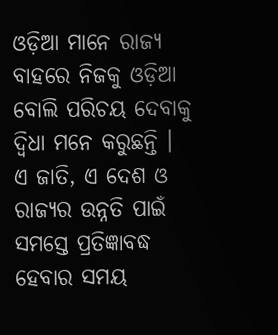ଓଡ଼ିଆ ମାନେ ରାଜ୍ୟ ବାହରେ ନିଜକୁ ଓଡ଼ିଆ ବୋଲି ପରିଚୟ ଦେବାକୁ ଦ୍ୱିଧା ମନେ କରୁଛନ୍ତି । ଏ ଜାତି, ଏ ଦେଶ ଓ ରାଜ୍ୟର ଉନ୍ନତି ପାଇଁ ସମସ୍ତେ ପ୍ରତିଜ୍ଞାବଦ୍ଧ ହେବାର ସମୟ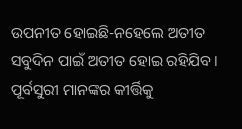ଉପନୀତ ହୋଇଛି-ନହେଲେ ଅତୀତ ସବୁଦିନ ପାଇଁ ଅତୀତ ହୋଇ ରହିଯିବ । ପୂର୍ବସୁରୀ ମାନଙ୍କର କୀର୍ତ୍ତିକୁ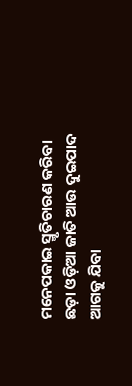ମନେପକାଇ ସ୍ମୃତିଚାରଣ କରିବା ଛଡ଼ା ଓଡ଼ିଆ ଜାତି ଆଉ ଦୁଇପାଦ ଆଗକୁ ଯିବା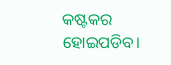କଷ୍ଟକର ହୋଇପଡିବ।